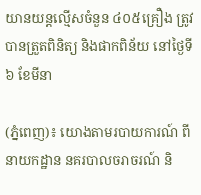យានយន្តល្មើសចំនួន ៤០៥គ្រឿង ត្រូវបានត្រួតពិនិត្យ និងផាកពិន័យ នៅថ្ងៃទី៦ ខែមីនា

(ភ្នំពេញ)៖ យោងតាមរបាយការណ៍ ពីនាយកដ្ឋាន នគរបាលចរាចរណ៍ និ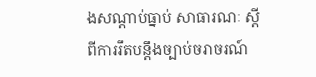ងសណ្តាប់ធ្នាប់ សាធារណៈ ស្តីពីការរឹតបន្ដឹងច្បាប់ចរាចរណ៍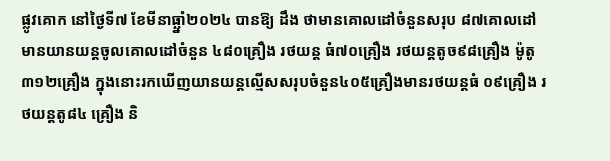ផ្លូវគោក នៅថ្ងៃទី៧ ខែមីនាធ្ឆ្នាំ២០២៤ បានឱ្យ ដឹង ថាមានគោលដៅចំនួនសរុប ៨៧គោលដៅ មានយានយន្តចូលគោលដៅចំនួន ៤៨០គ្រឿង រថយន្ត ធំ៧០គ្រឿង រថយន្តតូច៩៨គ្រឿង ម៉ូតូ ៣១២គ្រឿង ក្នុងនោះរកឃើញយានយន្តល្មើសសរុបចំនួន៤០៥គ្រឿងមានរថយន្តធំ ០៩គ្រឿង រថយន្តតូ៨៤ គ្រឿង និ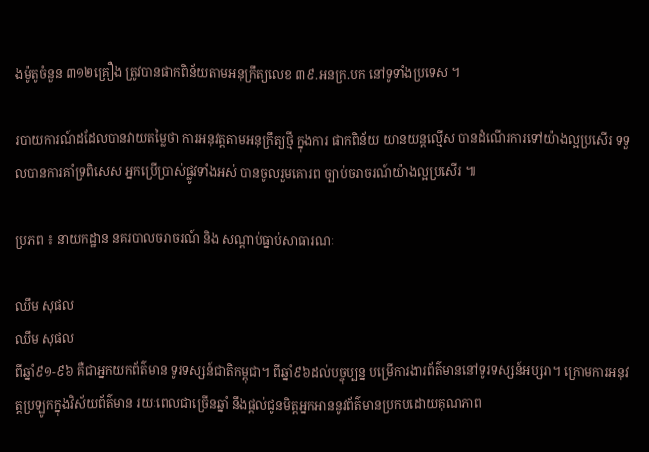ងម៉ូតូចំនួន ៣១២គ្រឿង ត្រូវបានផាកពិន័យតាមអនុក្រឹត្យលេខ ៣៩.អនក្រ.បក នៅទូទាំងប្រទេស ។

របាយការណ៍ដដែលបានវាយតម្លៃថា ការអនុវត្តតាមអនុក្រឹត្យថ្មី ក្នុងការ ផាកពិន័យ យានយន្តល្មើស បានដំណើរការទៅយ៉ាងល្អប្រសើរ ទទួលបានការគាំទ្រពិសេស អ្នកប្រើប្រាស់ផ្លូវទាំងអស់ បានចូលរួមគោរព ច្បាប់ចរាចរណ៍យ៉ាងល្អប្រសើរ ៕

ប្រភព ៖ នាយកដ្ឋាន នគរបាលចរាចរណ៍ និង សណ្តាប់ធ្នាប់សាធារណៈ

ឈឹម សុផល
ឈឹម សុផល
ពីឆ្នាំ៩១-៩៦ គឺជាអ្នកយកព័ត៌មាន ទូរទស្សន៍ជាតិកម្ពុជា។ ពីឆ្នាំ៩៦ដល់បច្ចុប្បន្ន បម្រើការងារព័ត៌មាននៅទូរទស្សន៍អប្សរា។ ក្រោមការអនុវត្តប្រឡូកក្នុងវិស័យព័ត៌មាន រយៈពេលជាច្រើនឆ្នាំ នឹងផ្ដល់ជូនមិត្តអ្នកអាននូវព័ត៌មានប្រកបដោយគុណភាព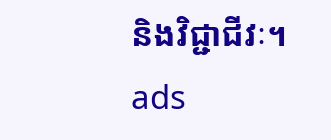និងវិជ្ជាជីវៈ។
ads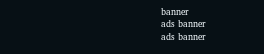banner
ads banner
ads banner